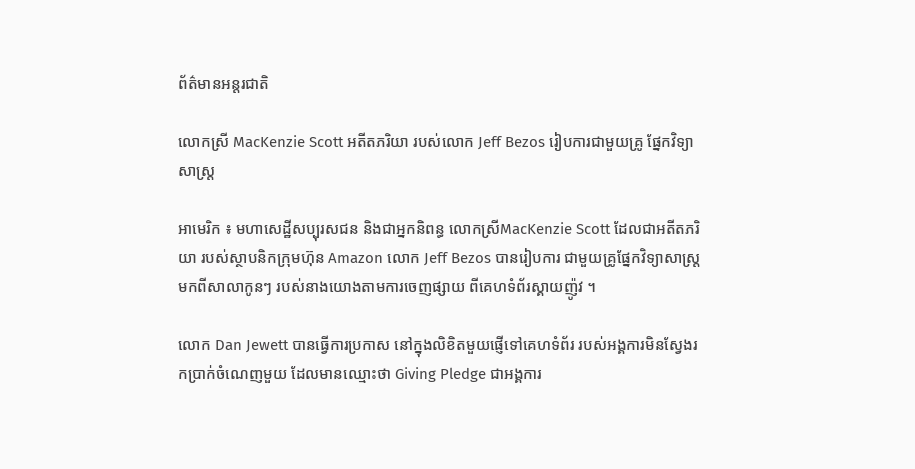ព័ត៌មានអន្តរជាតិ

លោកស្រី MacKenzie Scott អតីតភរិយា របស់លោក Jeff Bezos រៀបការជាមួយគ្រូ ផ្នែកវិទ្យាសាស្រ្ត

អាមេរិក ៖ មហាសេដ្ឋីសប្បុរសជន និងជាអ្នកនិពន្ធ លោកស្រីMacKenzie Scott ដែលជាអតីតភរិយា របស់ស្ថាបនិកក្រុមហ៊ុន Amazon លោក Jeff Bezos បានរៀបការ ជាមួយគ្រូផ្នែកវិទ្យាសាស្រ្ត មកពីសាលាកូនៗ របស់នាងយោងតាមការចេញផ្សាយ ពីគេហទំព័រស្គាយញ៉ូវ ។

លោក Dan Jewett បានធ្វើការប្រកាស នៅក្នុងលិខិតមួយផ្ញើទៅគេហទំព័រ របស់អង្គការមិនស្វែងរកប្រាក់ចំណេញមួយ ដែលមានឈ្មោះថា Giving Pledge ជាអង្គការ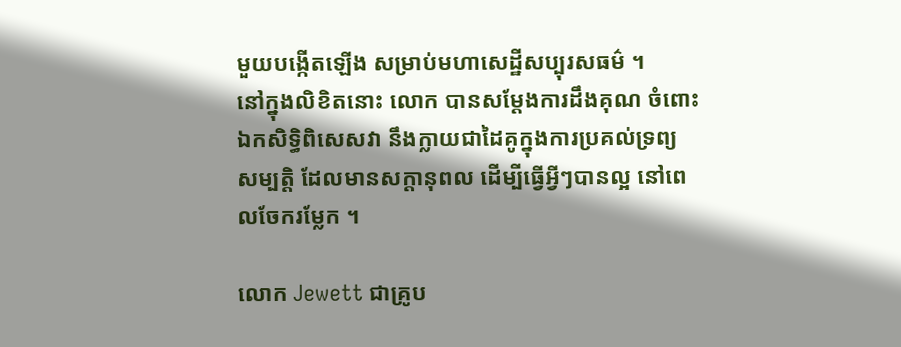មួយបង្កើតឡើង សម្រាប់មហាសេដ្ឋីសប្បុរសធម៌ ។
នៅក្នុងលិខិតនោះ លោក បានសម្តែងការដឹងគុណ ចំពោះឯកសិទ្ធិពិសេសវា នឹងក្លាយជាដៃគូក្នុងការប្រគល់ទ្រព្យ សម្បត្តិ ដែលមានសក្តានុពល ដើម្បីធ្វើអ្វីៗបានល្អ នៅពេលចែករម្លែក ។

លោក Jewett ជាគ្រូប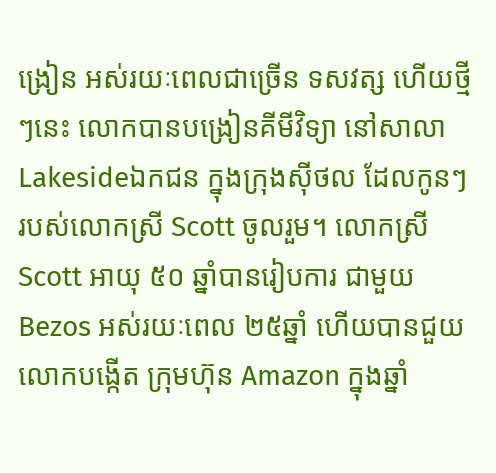ង្រៀន អស់រយៈពេលជាច្រើន ទសវត្ស ហើយថ្មីៗនេះ លោកបានបង្រៀនគីមីវិទ្យា នៅសាលា Lakesideឯកជន ក្នុងក្រុងស៊ីថល ដែលកូនៗ របស់លោកស្រី Scott ចូលរួម។ លោកស្រី Scott អាយុ ៥០ ឆ្នាំបានរៀបការ ជាមួយ Bezos អស់រយៈពេល ២៥ឆ្នាំ ហើយបានជួយលោកបង្កើត ក្រុមហ៊ុន Amazon ក្នុងឆ្នាំ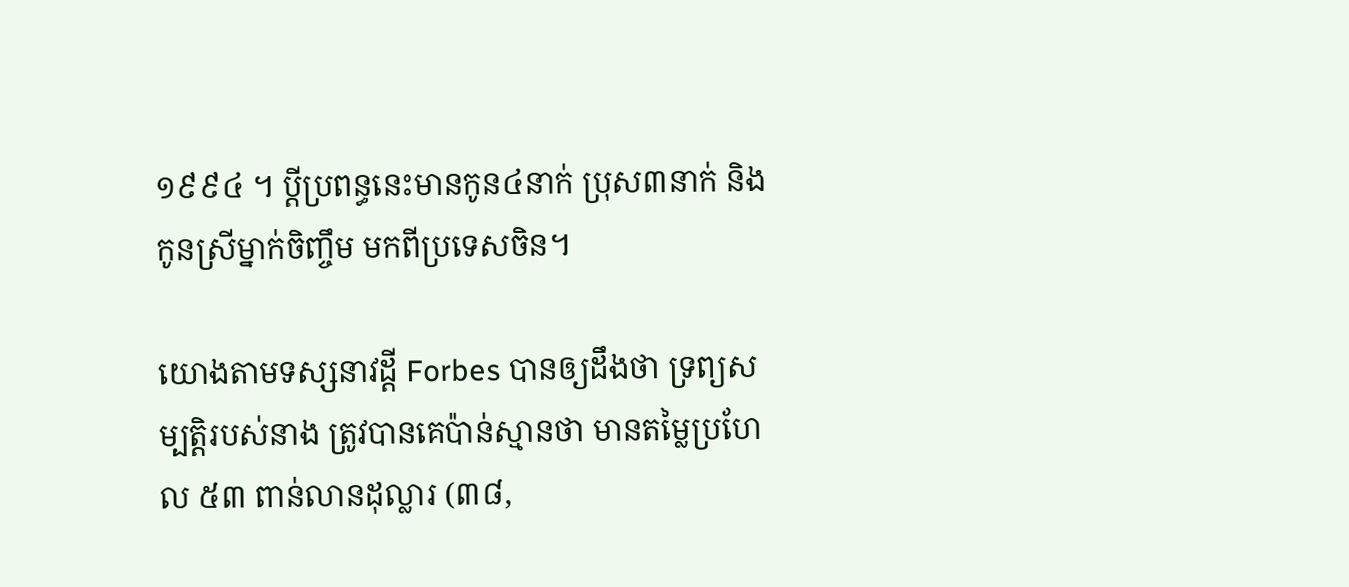១៩៩៤ ។ ប្តីប្រពន្ធនេះមានកូន៤នាក់ ប្រុស៣នាក់ និងកូនស្រីម្នាក់ចិញ្ចឹម មកពីប្រទេសចិន។

យោងតាមទស្សនាវដ្តី Forbes បានឲ្យដឹងថា ទ្រព្យសម្បត្តិរបស់នាង ត្រូវបានគេប៉ាន់ស្មានថា មានតម្លៃប្រហែល ៥៣ ពាន់លានដុល្លារ (៣៨,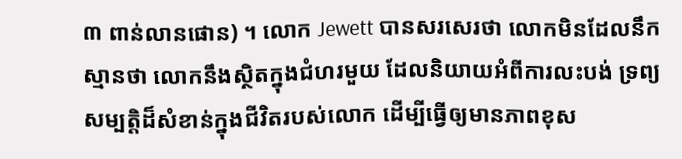៣ ពាន់លានផោន) ។ លោក Jewett បានសរសេរថា លោកមិនដែលនឹកស្មានថា លោកនឹងស្ថិតក្នុងជំហរមួយ ដែលនិយាយអំពីការលះបង់ ទ្រព្យសម្បត្តិដ៏សំខាន់ក្នុងជីវិតរបស់លោក ដើម្បីធ្វើឲ្យមានភាពខុស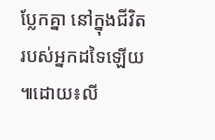ប្លែកគ្នា នៅក្នុងជីវិតរបស់អ្នកដទៃឡើយ ៕ដោយ៖លី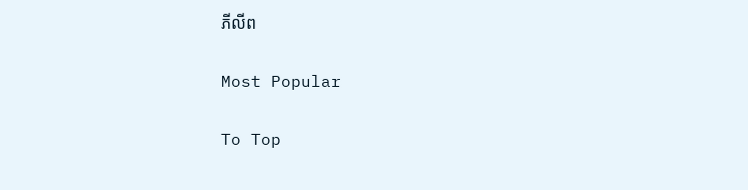ភីលីព

Most Popular

To Top